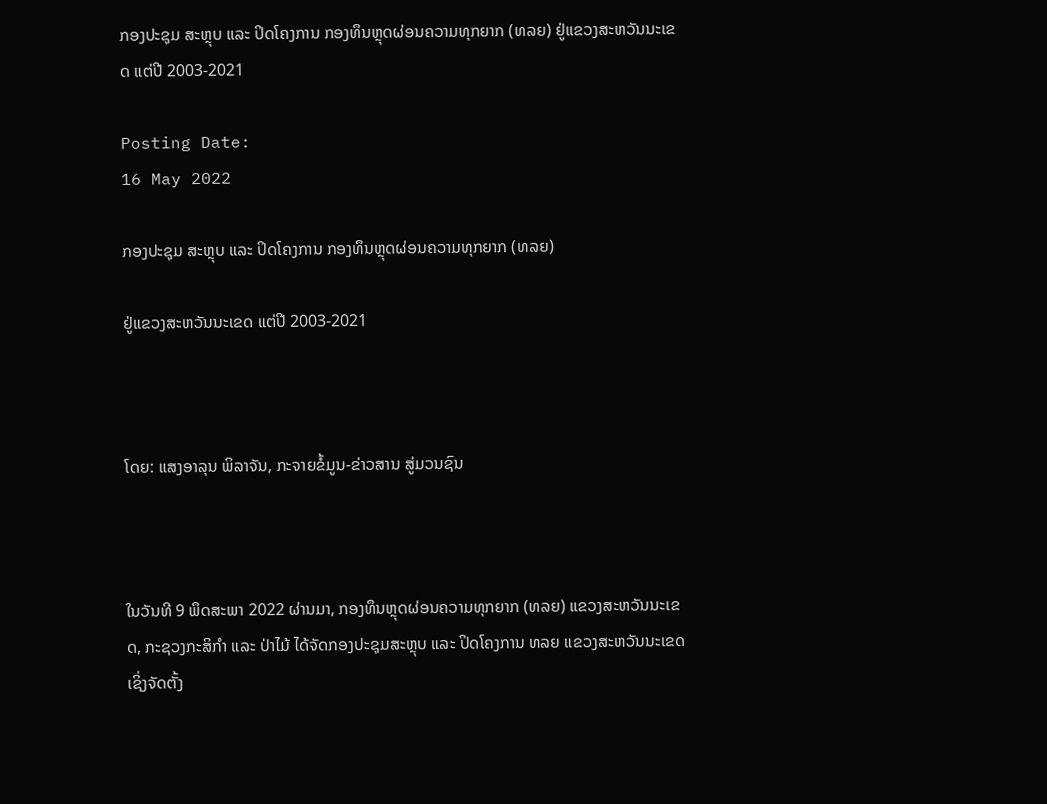ກອງປະຊຸມ ສະຫຼຸບ ແລະ ປິດໂຄງການ ກອງທຶນຫຼຸດຜ່ອນຄວາມທຸກຍາກ (ທລຍ) ຢູ່ແຂວງສະຫວັນນະເຂດ ແຕ່ປີ 2003-2021

Posting Date:
16 May 2022

ກອງປະຊຸມ ສະຫຼຸບ ແລະ ປິດໂຄງການ ກອງທຶນຫຼຸດຜ່ອນຄວາມທຸກຍາກ (ທລຍ)

ຢູ່ແຂວງສະຫວັນນະເຂດ ແຕ່ປີ 2003-2021



ໂດຍ: ແສງອາລຸນ ພິລາຈັນ, ກະຈາຍຂໍ້ມູນ-ຂ່າວສານ ສູ່ມວນຊົນ



ໃນວັນທີ 9 ພຶດສະພາ 2022 ຜ່ານມາ, ກອງທຶນຫຼຸດຜ່ອນຄວາມທຸກຍາກ (ທລຍ) ແຂວງສະຫວັນນະເຂດ, ກະຊວງກະສິກໍາ ແລະ ປ່າໄມ້ ໄດ້ຈັດກອງປະຊຸມສະຫຼຸບ ແລະ ປິດໂຄງການ ທລຍ ແຂວງສະຫວັນນະເຂດ ເຊິ່ງຈັດຕັ້ງ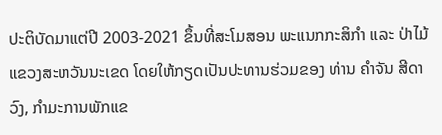ປະຕິບັດມາແຕ່ປີ 2003-2021 ຂຶ້ນທີ່ສະໂມສອນ ພະແນກກະສິກຳ ແລະ ປ່າໄມ້ ແຂວງສະຫວັນນະເຂດ ໂດຍໃຫ້ກຽດເປັນປະທານຮ່ວມຂອງ ທ່ານ ຄຳຈັນ ສີດາວົງ, ກຳມະການພັກແຂ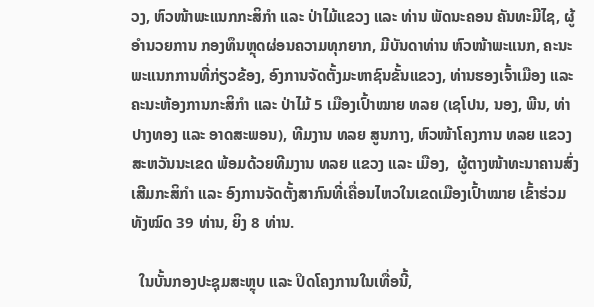ວງ, ຫົວໜ້າພະແນກກະສິກຳ ແລະ ປ່າໄມ້ແຂວງ ແລະ ທ່ານ ພັດນະຄອນ ຄັນທະມີໄຊ, ຜູ້ອຳນວຍການ ກອງທຶນຫຼຸດຜ່ອນຄວາມທຸກຍາກ, ມີບັນດາທ່ານ ຫົວໜ້າພະແນກ, ຄະນະພະແນກການທີ່ກ່ຽວຂ້ອງ, ອົງການຈັດຕັ້ງມະຫາຊົນຂັ້ນແຂວງ, ທ່ານຮອງເຈົ້າເມືອງ ແລະ ຄະນະຫ້ອງການກະສິກໍາ ແລະ ປ່າໄມ້ 5 ເມືອງເປົ້າໝາຍ ທລຍ (ເຊໂປນ, ນອງ, ພີນ, ທ່າປາງທອງ ແລະ ອາດສະພອນ), ທີມງານ ທລຍ ສູນກາງ, ຫົວໜ້າໂຄງການ ທລຍ ແຂວງສະຫວັນນະເຂດ ພ້ອມດ້ວຍທີມງານ ທລຍ ແຂວງ ແລະ ເມືອງ,  ຜູ້ຕາງໜ້າທະນາຄານສົ່ງເສີມກະສິກໍາ ແລະ ອົງການຈັດຕັ້ງສາກົນທີ່ເຄື່ອນໄຫວໃນເຂດເມືອງເປົ້າໝາຍ ເຂົ້າຮ່ວມທັງໝົດ 39 ທ່ານ, ຍິງ 8 ທ່ານ.

  ໃນບັ້ນກອງປະຊຸມສະຫຼຸບ ແລະ ປິດໂຄງການໃນເທື່ອນີ້,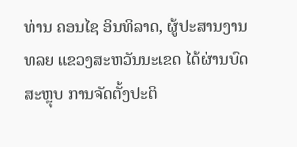ທ່ານ ຄອນໄຊ ອິນທິລາດ, ຜູ້ປະສານງານ ທລຍ ແຂວງສະຫວັນນະເຂດ ໄດ້ຜ່ານບົດສະຫຼຸບ ການຈັດຕັ້ງປະຕິ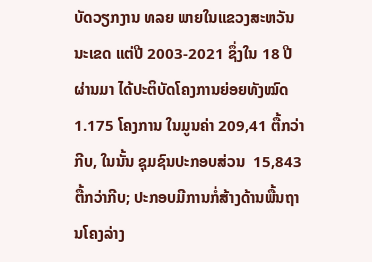ບັດວຽກງານ ທລຍ ພາຍໃນແຂວງສະຫວັນນະເຂດ ແຕ່ປີ 2003-2021 ຊຶ່ງໃນ 18 ປີຜ່ານມາ ໄດ້ປະຕິບັດໂຄງການຍ່ອຍທັງໝົດ 1.175 ໂຄງການ ໃນມູນຄ່າ 209,41 ຕື້ກວ່າກີບ, ໃນນັ້ນ ຊຸມຊົນປະກອບສ່ວນ  15,843 ຕື້ກວ່າກີບ; ປະກອບມີການກໍ່ສ້າງດ້ານພື້ນຖານໂຄງລ່າງ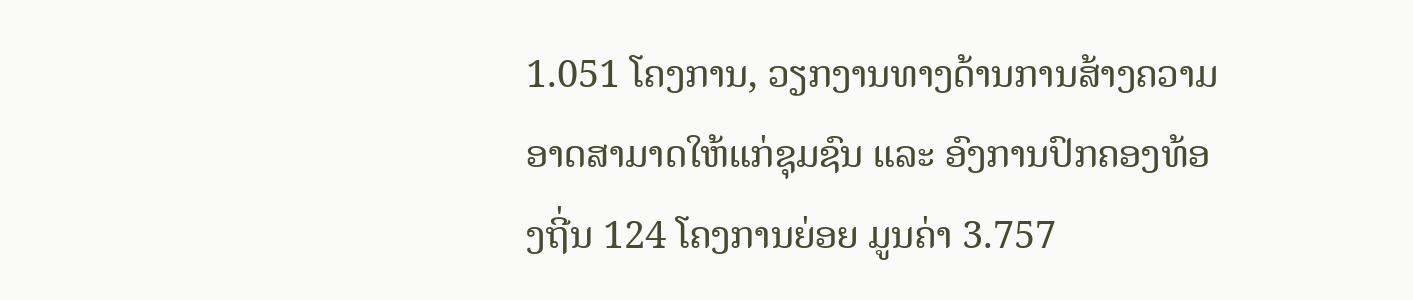1.051 ໂຄງການ, ວຽກງານທາງດ້ານການສ້າງຄວາມອາດສາມາດໃຫ້ແກ່ຊຸມຊົນ ແລະ ອົງການປົກຄອງທ້ອງຖີ່ນ 124 ໂຄງການຍ່ອຍ ມູນຄ່າ 3.757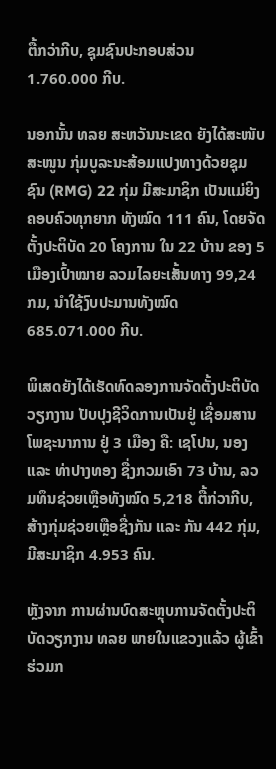ຕື້ກວ່າກີບ, ຊຸມຊົນປະກອບສ່ວນ 1.760.000 ກີບ.

ນອກນັ້ນ ທລຍ ສະຫວັນນະເຂດ ຍັງໄດ້ສະໜັບສະໜູນ ກຸ່ມບູລະນະສ້ອມແປງທາງດ້ວຍຊຸມຊົນ (RMG) 22 ກຸ່ມ ມີສະມາຊິກ ເປັນແມ່ຍິງ ຄອບຄົວທຸກຍາກ ທັງໝົດ 111 ຄົນ, ໂດຍຈັດຕັ້ງປະຕິບັດ 20 ໂຄງການ ໃນ 22 ບ້ານ ຂອງ 5 ເມືອງເປົ້າໝາຍ ລວມໄລຍະເສັ້ນທາງ 99,24 ກມ, ນຳໃຊ້ງົບປະມານທັງໝົດ 685.071.000 ກີບ.

ພິເສດຍັງໄດ້ເຮັດທົດລອງການຈັດຕັ້ງປະຕິບັດວຽກງານ ປັບປຸງຊີວິດການເປັນຢູ່ ເຊື່ອມສານໂພຊະນາການ ຢູ່ 3 ເມືອງ ຄື: ເຊໂປນ, ນອງ ແລະ ທ່າປາງທອງ ຊື່ງກວມເອົາ 73 ບ້ານ, ລວມທຶນຊ່ວຍເຫຼືອທັງໝົດ 5,218 ຕື້ກ່ວາກີບ, ສ້າງກຸ່ມຊ່ວຍເຫຼືອຊື່ງກັນ ແລະ ກັນ 442 ກຸ່ມ, ມີສະມາຊິກ 4.953 ຄົນ.

ຫຼັງຈາກ ການຜ່ານບົດສະຫຼຸບການຈັດຕັ້ງປະຕິບັດວຽກງານ ທລຍ ພາຍໃນແຂວງແລ້ວ ຜູ້ເຂົ້າຮ່ວມກ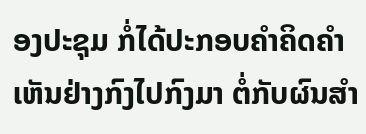ອງປະຊຸມ ກໍ່ໄດ້ປະກອບຄໍາຄິດຄໍາເຫັນຢ່າງກົງໄປກົງມາ ຕໍ່ກັບຜົນສໍາ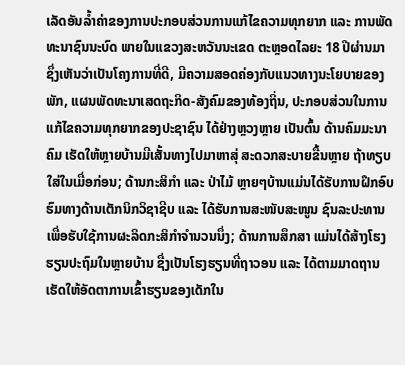ເລັດອັນລໍ້າຄ່າຂອງການປະກອບສ່ວນການແກ້ໄຂຄວາມທຸກຍາກ ແລະ ການພັດທະນາຊົນນະບົດ ພາຍໃນແຂວງສະຫວັນນະເຂດ ຕະຫຼອດໄລຍະ 18 ປີຜ່ານມາ ຊຶ່ງເຫັນວ່າເປັນໂຄງການທີ່ດີ, ມີຄວາມສອດຄ່ອງກັບແນວທາງນະໂຍບາຍຂອງພັກ, ແຜນພັດທະນາເສດຖະກິດ-ສັງຄົມຂອງທ້ອງຖິ່ນ, ປະກອບສ່ວນໃນການແກ້ໄຂຄວາມທຸກຍາກຂອງປະຊາຊົນ ໄດ້ຢ່າງຫຼວງຫຼາຍ ເປັນຕົ້ນ ດ້ານຄົມມະນາຄົມ ເຮັດໃຫ້ຫຼາຍບ້ານມີເສັ້ນທາງໄປມາຫາສຸ່ ສະດວກສະບາຍຂື້ນຫຼາຍ ຖ້າທຽບໃສ່ໃນເມື່ອກ່ອນ; ດ້ານກະສິກຳ ແລະ ປ່າໄມ້ ຫຼາຍໆບ້ານແມ່ນໄດ້ຮັບການຝຶກອົບຮົມທາງດ້ານເຕັກນິກວິຊາຊີບ ແລະ ໄດ້ຮັບການສະໜັບສະໜູນ ຊົນລະປະທານ ເພື່ອຮັບໃຊ້ການຜະລິດກະສິກຳຈໍານວນນຶ່ງ; ດ້ານການສຶກສາ ແມ່ນໄດ້ສ້າງໂຮງຮຽນປະຖົມໃນຫຼາຍບ້ານ ຊື່ງເປັນໂຮງຮຽນທີ່ຖາວອນ ແລະ ໄດ້ຕາມມາດຖານ ເຮັດໃຫ້ອັດຕາການເຂົ້າຮຽນຂອງເດັກໃນ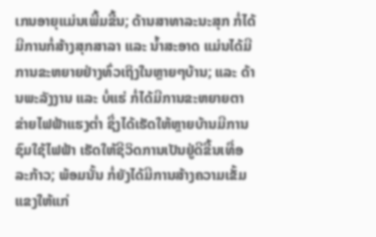ເກນອາຍຸແມ່ນເພີ້ມຂື້ນ; ດ້ານສາທາລະນະສຸກ ກໍ່ໄດ້ມີການກໍ່ສ້າງສຸກສາລາ ແລະ ນ້ຳສະອາດ ແມ່ນໄດ້ມີການຂະຫຍາຍຢ່າງທົ່ວເຖິງໃນຫຼາຍໆບ້ານ; ແລະ ດ້ານພະລັງງານ ແລະ ບໍ່ແຮ່ ກໍ່ໄດ້ມີການຂະຫຍາຍຕາຂ່າຍໄຟຟ້າແຮງຕໍ່າ ຊຶ່ງໄດ້ເຮັດໃຫ້ຫຼາຍບ້ານມີການຊົມໃຊ້ໄຟຟ້າ ເຮັດໃຫ້ຊີວິດການເປັນຢູ່ດີຂື້ນເທື່ອລະກ້າວ; ພ້ອມນັ້ນ ກໍ່ຍັງໄດ້ມີການສ້າງຄວາມເຂັ້ມແຂງໃຫ້ແກ່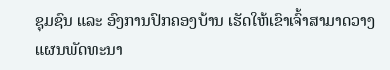ຊຸມຊົນ ແລະ ອົງການປົກຄອງບ້ານ ເຮັດໃຫ້ເຂົາເຈົ້າສາມາດວາງແຜນພັດທະນາ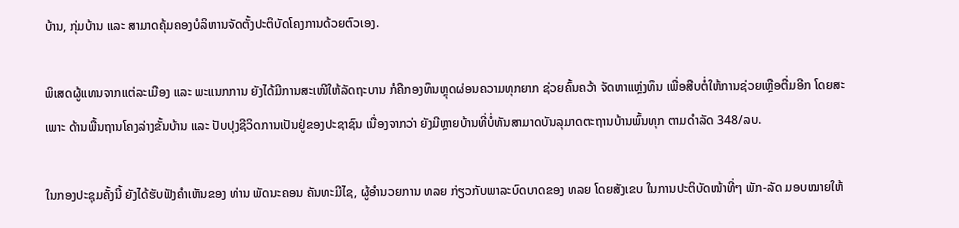ບ້ານ, ກຸ່ມບ້ານ ແລະ ສາມາດຄຸ້ມຄອງບໍລິຫານຈັດຕັ້ງປະຕິບັດໂຄງການດ້ວຍຕົວເອງ.

ພິເສດຜູ້ແທນຈາກແຕ່ລະເມືອງ ແລະ ພະແນກການ ຍັງໄດ້ມີການສະເໜີໃຫ້ລັດຖະບານ ກໍຄືກອງທຶນຫຼຸດຜ່ອນຄວາມທຸກຍາກ ຊ່ວຍຄົ້ນຄວ້າ ຈັດຫາແຫຼ່ງທຶນ ເພື່ອສືບຕໍ່ໃຫ້ການຊ່ວຍເຫຼືອຕື່ມອີກ ໂດຍສະເພາະ ດ້ານພື້ນຖານໂຄງລ່າງຂັ້ນບ້ານ ແລະ ປັບປຸງຊີວິດການເປັນຢູ່ຂອງປະຊາຊົນ ເນື່ອງຈາກວ່າ ຍັງມີຫຼາຍບ້ານທີ່ບໍ່ທັນສາມາດບັນລຸມາດຕະຖານບ້ານພົ້ນທຸກ ຕາມດໍາລັດ 348/ລບ.

ໃນກອງປະຊຸມຄັ້ງນີ້ ຍັງໄດ້ຮັບຟັງຄໍາເຫັນຂອງ ທ່ານ ພັດນະຄອນ ຄັນທະມີໄຊ, ຜູ້ອໍານວຍການ ທລຍ ກ່ຽວກັບພາລະບົດບາດຂອງ ທລຍ ໂດຍສັງເຂບ ໃນການປະຕິບັດໜ້າທີ່ໆ ພັກ-ລັດ ມອບໝາຍໃຫ້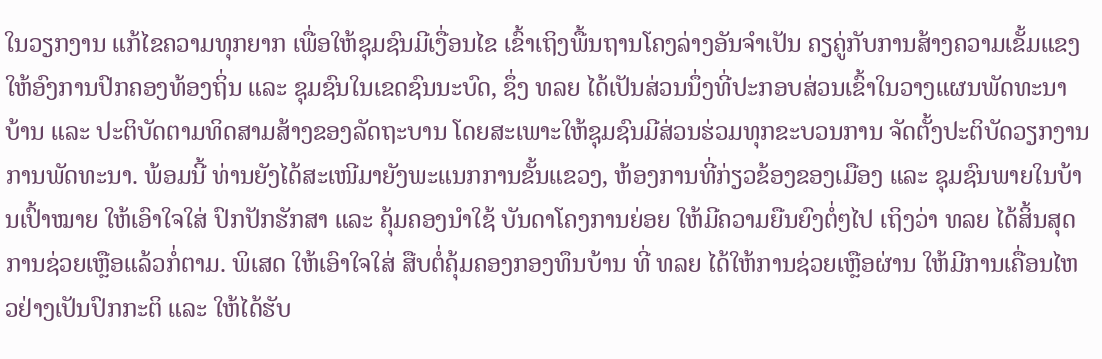ໃນວຽກງານ ແກ້ໄຂຄວາມທຸກຍາກ ເພື່ອໃຫ້ຊຸມຊົນມີເງື່ອນໄຂ ເຂົ້າເຖິງພື້ນຖານໂຄງລ່າງອັນຈໍາເປັນ ຄຽຄູ່ກັບການສ້າງຄວາມເຂັ້ມແຂງໃຫ້ອົງການປົກຄອງທ້ອງຖິ່ນ ແລະ ຊຸມຊົນໃນເຂດຊົນນະບົດ, ຊຶ່ງ ທລຍ ໄດ້ເປັນສ່ວນນຶ່ງທີ່ປະກອບສ່ວນເຂົ້າໃນວາງແຜນພັດທະນາບ້ານ ແລະ ປະຕິບັດຕາມທິດສາມສ້າງຂອງລັດຖະບານ ໂດຍສະເພາະໃຫ້ຊຸມຊົນມີສ່ວນຮ່ວມທຸກຂະບວນການ ຈັດຕັ້ງປະຕິບັດວຽກງານການພັດທະນາ. ພ້ອມນີ້ ທ່ານຍັງໄດ້ສະເໜີມາຍັງພະແນກການຂັ້ນແຂວງ, ຫ້ອງການທີ່ກ່ຽວຂ້ອງຂອງເມືອງ ແລະ ຊຸມຊົນພາຍໃນບ້ານເປົ້າໝາຍ ໃຫ້ເອົາໃຈໃສ່ ປົກປັກຮັກສາ ແລະ ຄຸ້ມຄອງນໍາໃຊ້ ບັນດາໂຄງການຍ່ອຍ ໃຫ້ມີຄວາມຍືນຍົງຕໍ່ໆໄປ ເຖິງວ່າ ທລຍ ໄດ້ສິ້ນສຸດການຊ່ວຍເຫຼືອແລ້ວກໍ່ຕາມ. ພິເສດ ໃຫ້ເອົາໃຈໃສ່ ສືບຕໍ່ຄຸ້ມຄອງກອງທຶນບ້ານ ທີ່ ທລຍ ໄດ້ໃຫ້ການຊ່ວຍເຫຼືອຜ່ານ ໃຫ້ມີການເຄື່ອນໄຫວຢ່າງເປັນປົກກະຕິ ແລະ ໃຫ້ໄດ້ຮັບ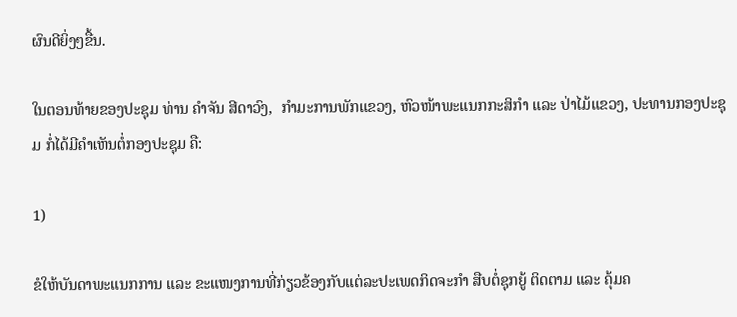ຜົນດີຍິ່ງໆຂື້ນ.

ໃນຕອນທ້າຍຂອງປະຊຸມ ທ່ານ ຄຳຈັນ ສີດາວົງ,  ກຳມະການພັກແຂວງ, ຫົວໜ້າພະແນກກະສິກຳ ແລະ ປ່າໄມ້ແຂວງ, ປະທານກອງປະຊຸມ ກໍ່ໄດ້ມີຄຳເຫັນຕໍ່ກອງປະຊຸມ ຄື:

1)

ຂໍໃຫ້ບັນດາພະແນກການ ແລະ ຂະແໜງການທີ່ກ່ຽວຂ້ອງກັບແຕ່ລະປະເພດກິດຈະກຳ ສືບຕໍ່ຊຸກຍູ້ ຕິດຕາມ ແລະ ຄຸ້ມຄ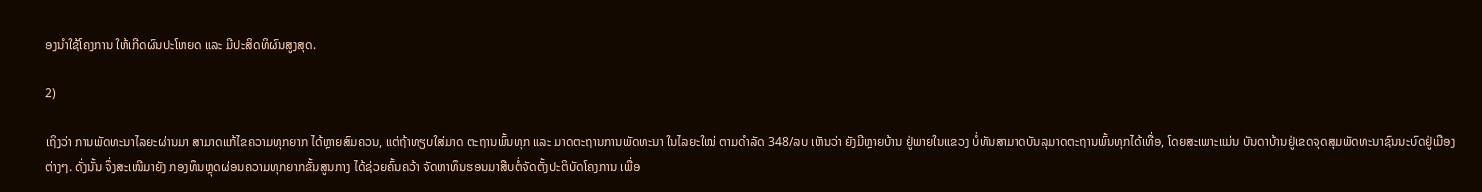ອງນໍາໃຊ້ໂຄງການ ໃຫ້ເກີດຜົນປະໂຫຍດ ແລະ ມີປະສິດທິຜົນສູງສຸດ.

2)

ເຖິງວ່າ ການພັດທະນາໄລຍະຜ່ານມາ ສາມາດແກ້ໄຂຄວາມທຸກຍາກ ໄດ້ຫຼາຍສົມຄວນ, ແຕ່ຖ້າທຽບໃສ່ມາດ ຕະຖານພົ້ນທຸກ ແລະ ມາດຕະຖານການພັດທະນາ ໃນໄລຍະໃໝ່ ຕາມດໍາລັດ 348/ລບ ເຫັນວ່າ ຍັງມີຫຼາຍບ້ານ ຢູ່ພາຍໃນແຂວງ ບໍ່ທັນສາມາດບັນລຸມາດຕະຖານພົ້ນທຸກໄດ້ເທື່ອ, ໂດຍສະເພາະແມ່ນ ບັນດາບ້ານຢູ່ເຂດຈຸດສຸມພັດທະນາຊົນນະບົດຢູ່ເມືອງຕ່າງໆ. ດັ່ງນັ້ນ ຈຶ່ງສະເໜີມາຍັງ ກອງທຶນຫຼຸດຜ່ອນຄວາມທຸກຍາກຂັ້ນສູນກາງ ໄດ້ຊ່ວຍຄົ້ນຄວ້າ ຈັດຫາທຶນຮອນມາສືບຕໍ່ຈັດຕັ້ງປະຕິບັດໂຄງການ ເພື່ອ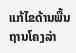ແກ້ໄຂດ້ານພື້ນຖານໂຄງລ່າ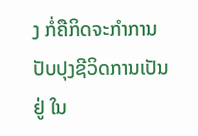ງ ກໍ່ຄືກິດຈະກຳການປັບປຸງຊີວິດການເປັນຢູ່ ໃນ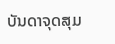ບັນດາຈຸດສຸມ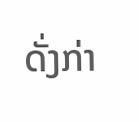ດັ່ງກ່າ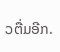ວຕື່ມອີກ.